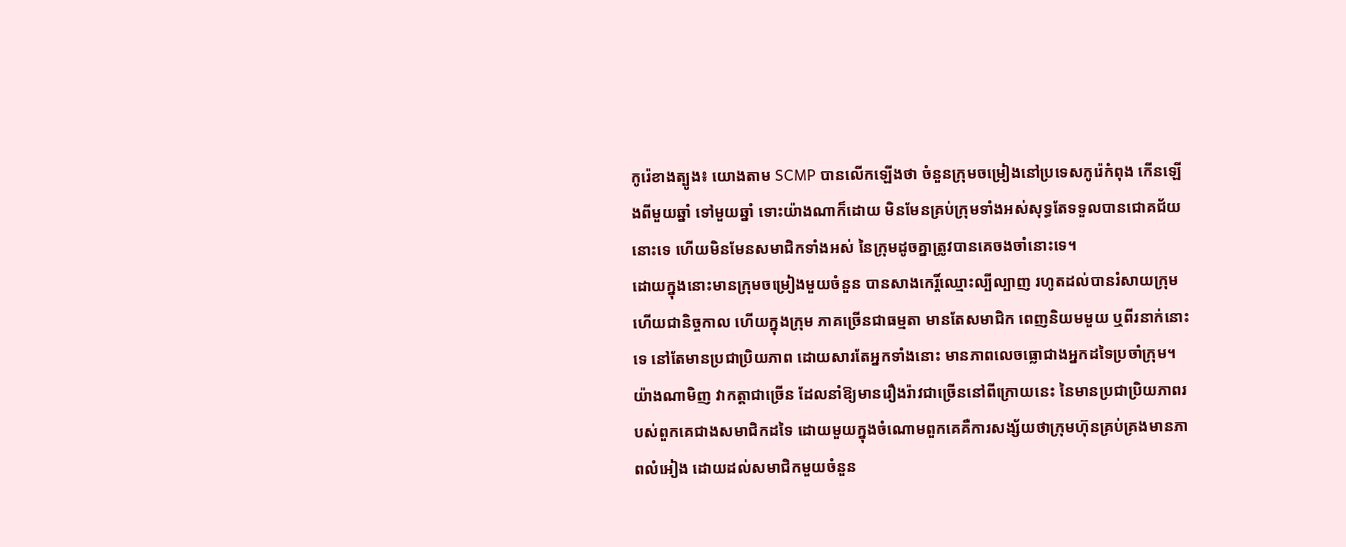កូរ៉េខាងត្បូង៖ យោងតាម SCMP បានលើកឡើងថា ចំនួនក្រុមចម្រៀងនៅប្រទេសកូរ៉េកំពុង កើនឡើងពីមួយឆ្នាំ ទៅមួយឆ្នាំ ទោះយ៉ាងណាក៏ដោយ មិនមែនគ្រប់ក្រុមទាំងអស់សុទ្ធតែទទួលបានជោគជ័យនោះទេ ហើយមិនមែនសមាជិកទាំងអស់ នៃក្រុមដូចគ្នាត្រូវបានគេចងចាំនោះទេ។
ដោយក្នុងនោះមានក្រុមចម្រៀងមួយចំនួន បានសាងកេរ្តិ៍ឈ្មោះល្បីល្បាញ រហូតដល់បានរំសាយក្រុម ហើយជានិច្ចកាល ហើយក្នុងក្រុម ភាគច្រើនជាធម្មតា មានតែសមាជិក ពេញនិយមមួយ ឬពីរនាក់នោះទេ នៅតែមានប្រជាប្រិយភាព ដោយសារតែអ្នកទាំងនោះ មានភាពលេចធ្លោជាងអ្នកដទៃប្រចាំក្រុម។
យ៉ាងណាមិញ វាកត្តាជាច្រើន ដែលនាំឱ្យមានរឿងរ៉ាវជាច្រើននៅពីក្រោយនេះ នៃមានប្រជាប្រិយភាពរបស់ពួកគេជាងសមាជិកដទៃ ដោយមួយក្នុងចំណោមពួកគេគឺការសង្ស័យថាក្រុមហ៊ុនគ្រប់គ្រងមានភាពលំអៀង ដោយដល់សមាជិកមួយចំនួន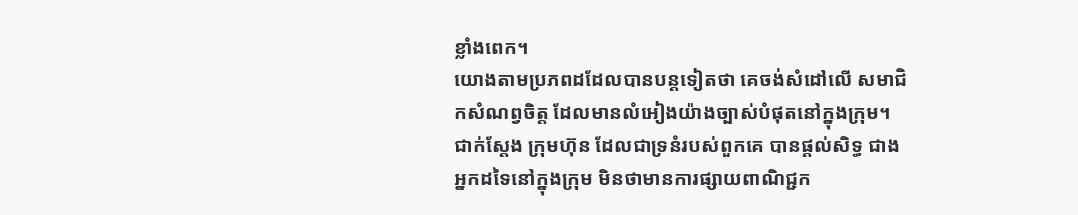ខ្លាំងពេក។
យោងតាមប្រភពដដែលបានបន្តទៀតថា គេចង់សំដៅលើ សមាជិកសំណព្វចិត្ត ដែលមានលំអៀងយ៉ាងច្បាស់បំផុតនៅក្នុងក្រុម។ ជាក់ស្តែង ក្រុមហ៊ុន ដែលជាទ្រនំរបស់ពួកគេ បានផ្តល់សិទ្ធ ជាងអ្នកដទៃនៅក្នុងក្រុម មិនថាមានការផ្សាយពាណិជ្ជក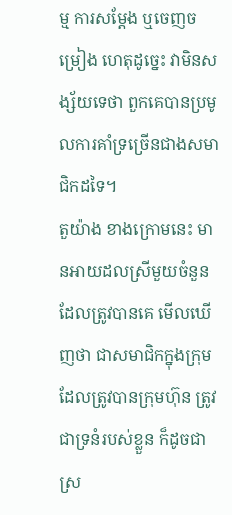ម្ម ការសម្ដែង ឬចេញចម្រៀង ហេតុដូច្នេះ វាមិនសង្ស័យទេថា ពួកគេបានប្រមូលការគាំទ្រច្រើនជាងសមាជិកដទៃ។
តួយ៉ាង ខាងក្រោមនេះ មានអាយដលស្រីមួយចំនួន ដែលត្រូវបានគេ មើលឃើញថា ជាសមាជិកក្នុងក្រុម ដែលត្រូវបានក្រុមហ៊ុន ត្រូវជាទ្រនំរបស់ខ្លួន ក៏ដូចជាស្រ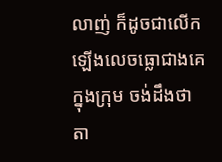លាញ់ ក៏ដូចជាលើកឡើងលេចធ្លោជាងគេក្នុងក្រុម ចង់ដឹងថា តា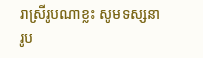រាស្រីរូបណាខ្លះ សូមទស្សនារូប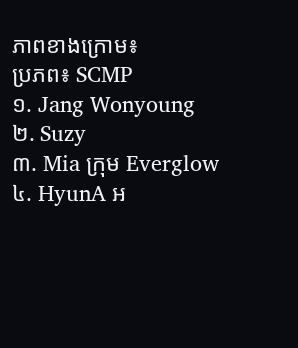ភាពខាងក្រោម៖
ប្រភព៖ SCMP
១. Jang Wonyoung
២. Suzy
៣. Mia ក្រុម Everglow
៤. HyunA អ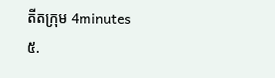តីតក្រុម 4minutes
៥.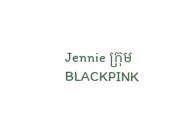Jennie ក្រុម BLACKPINK